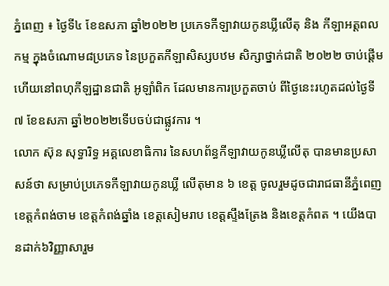ភ្នំពេញ ៖ ថ្ងៃទី៤ ខែឧសភា ឆ្នាំ២០២២ ប្រភេទកីឡាវាយកូនឃ្លីលើតុ និង កីឡាអត្តពលកម្ម ក្នុងចំណោម៨ប្រភេទ នៃប្រកួតកីឡាសិស្សបឋម សិក្សាថ្នាក់ជាតិ ២០២២ ចាប់ផ្តើមហើយនៅពហុកីឡដ្ឋានជាតិ អូឡាំពិក ដែលមានការប្រកួតចាប់ ពីថ្ងៃនេះរហូតដល់ថ្ងៃទី៧ ខែឧសភា ឆ្នាំ២០២២ទើបចប់ជាផ្លូវការ ។
លោក ស៊ុន សុទ្ធារិទ្ធ អគ្គលេខាធិការ នៃសហព័ន្ធកីឡាវាយកូនឃ្លីលើតុ បានមានប្រសាសន៍ថា សម្រាប់ប្រភេទកីឡាវាយកូនឃ្លី លើតុមាន ៦ ខេត្ត ចូលរួមដូចជារាជធានីភ្នំពេញ ខេត្តកំពង់ចាម ខេត្តកំពង់ឆ្នាំង ខេត្តសៀមរាប ខេត្តស្ទឹងត្រែង និងខេត្តកំពត ។ យើងបានដាក់៦វិញ្ញាសារួម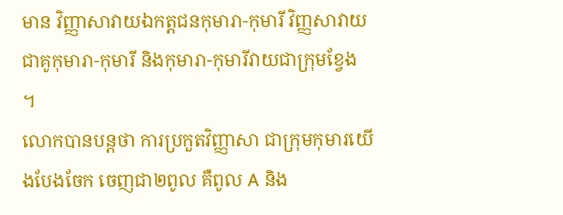មាន វិញ្ញាសាវាយឯកត្តជនកុមារា-កុមារី វិញ្ញសាវាយជាគូកុមារា-កុមារី និងកុមារា-កុមារីវាយជាក្រុមខ្វែង ។
លោកបានបន្តថា ការប្រកួតវិញ្ញាសា ជាក្រុមកុមារយើងបែងចែក ចេញជា២ពូល គឺពូល A និង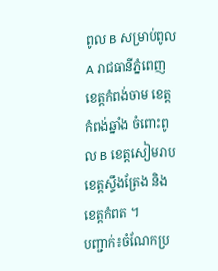ពូល B សម្រាប់ពូល A រាជធានីភ្នំពេញ ខេត្តកំពង់ចាម ខេត្តកំពង់ឆ្នាំង ចំពោះពូល B ខេត្តសៀមរាប ខេត្តស្ទឹងត្រែង និងខេត្តកំពត ។
បញ្ជាក់៖ចំណែកប្រ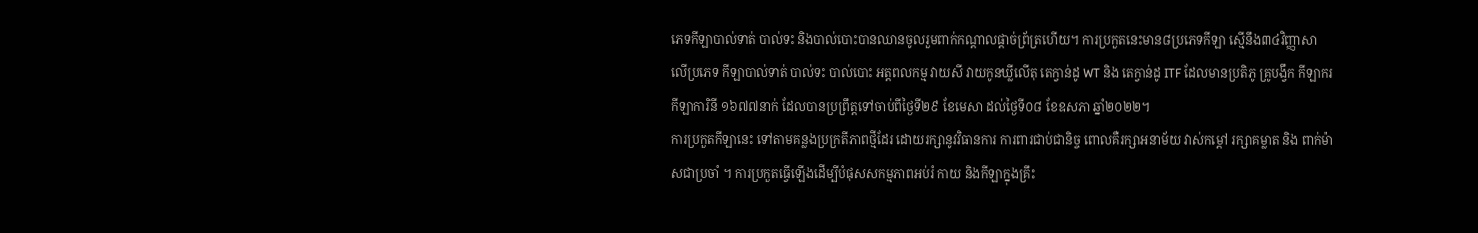ភេទកីឡាបាល់ទាត់ បាល់ទះ និងបាល់បោះបានឈានចូលរួមពាក់កណ្តាលផ្តាច់ព្រ័ត្រហើយ។ ការប្រកួតនេះមាន៨ប្រភេទកីឡា ស្មើនឹង៣៤វិញ្ញាសា លើប្រភេទ កីឡាបាល់ទាត់ បាល់ទះ បាល់បោះ អត្តពលកម្ម វាយសី វាយកូនឃ្លីលើតុ តេក្វាន់ដូ WT និង តេក្វាន់ដូ ITF ដែលមានប្រតិភូ គ្រូបង្វឹក កីឡាករ កីឡាការិនី ១៦៧៧នាក់ ដែលបានប្រព្រឹត្តទៅចាប់ពីថ្ងៃទី២៩ ខែមេសា ដល់ថ្ងៃទី០៨ ខែឧសភា ឆ្នាំ២០២២។
ការប្រកួតកីឡានេះ ទៅតាមគន្លងប្រក្រតីភាពថ្មីដែរ ដោយរក្សានូវវិធានការ ការពារជាប់ជានិច្ច ពោលគឺរក្សាអនាម័យ វាស់កម្ដៅ រក្សាគម្លាត និង ពាក់ម៉ាសជាប្រចាំ ។ ការប្រកួតធ្វើឡើងដើម្បីបំផុសសកម្មភាពអប់រំ កាយ និងកីឡាក្នុងគ្រឹះ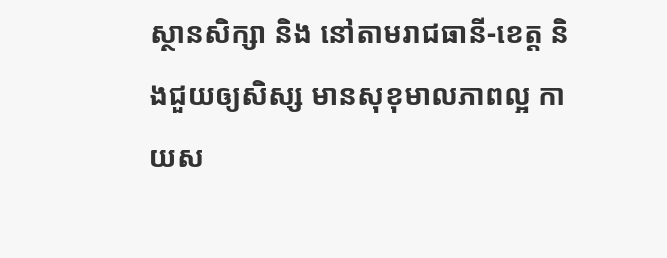ស្ថានសិក្សា និង នៅតាមរាជធានី-ខេត្ត និងជួយឲ្យសិស្ស មានសុខុមាលភាពល្អ កាយស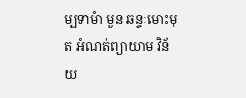ម្បទាមំា មួន ឆន្ទៈមោះមុត អំណត់ព្យាយាម វិន័យ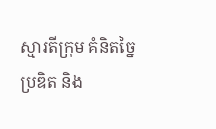ស្មារតីក្រុម គំនិតច្នៃប្រឌិត និង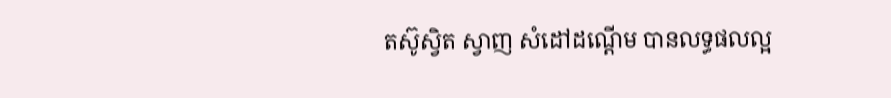តស៊ូស្វិត ស្វាញ សំដៅដណ្ដើម បានលទ្ធផលល្អ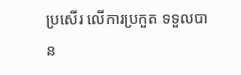ប្រសើរ លើការប្រកួត ទទួលបាន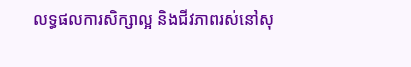លទ្ធផលការសិក្សាល្អ និងជីវភាពរស់នៅសុ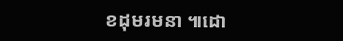ខដុមរមនា ៕ដោ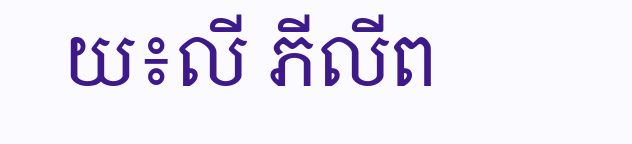យ៖លី ភីលីព